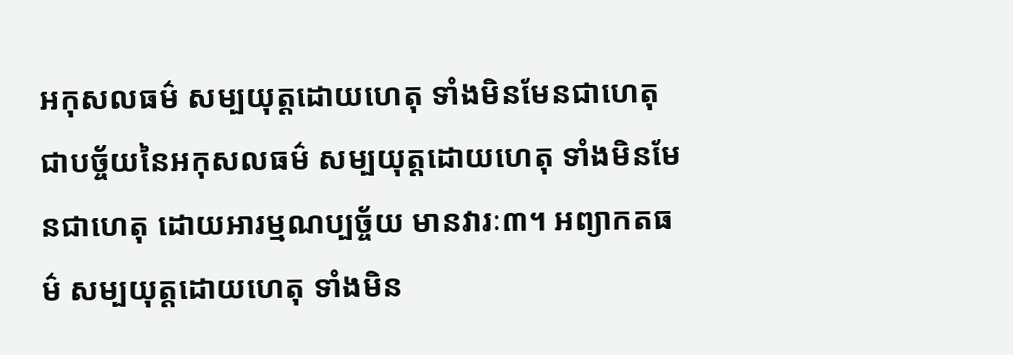អកុសលធម៌ សម្បយុត្តដោយហេតុ ទាំងមិនមែនជាហេតុ ជាបច្ច័យនៃអកុសលធម៌ សម្បយុត្តដោយហេតុ ទាំងមិនមែនជាហេតុ ដោយអារម្មណប្បច្ច័យ មានវារៈ៣។ អព្យាកតធម៌ សម្បយុត្តដោយហេតុ ទាំងមិន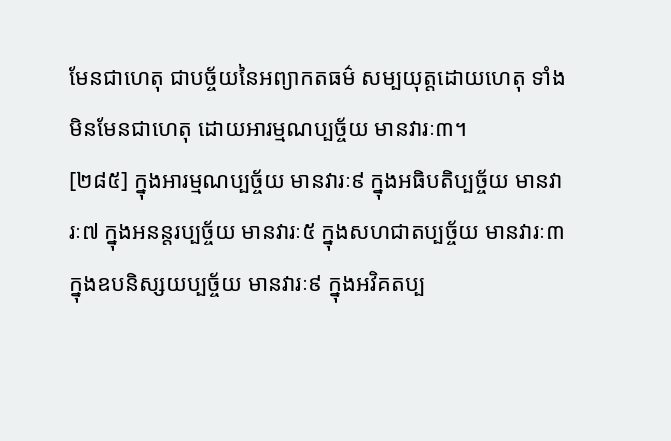មែនជាហេតុ ជាបច្ច័យនៃអព្យាកតធម៌ សម្បយុត្តដោយហេតុ ទាំងមិនមែនជាហេតុ ដោយអារម្មណប្បច្ច័យ មានវារៈ៣។
[២៨៥] ក្នុងអារម្មណប្បច្ច័យ មានវារៈ៩ ក្នុងអធិបតិប្បច្ច័យ មានវារៈ៧ ក្នុងអនន្តរប្បច្ច័យ មានវារៈ៥ ក្នុងសហជាតប្បច្ច័យ មានវារៈ៣ ក្នុងឧបនិស្សយប្បច្ច័យ មានវារៈ៩ ក្នុងអវិគតប្ប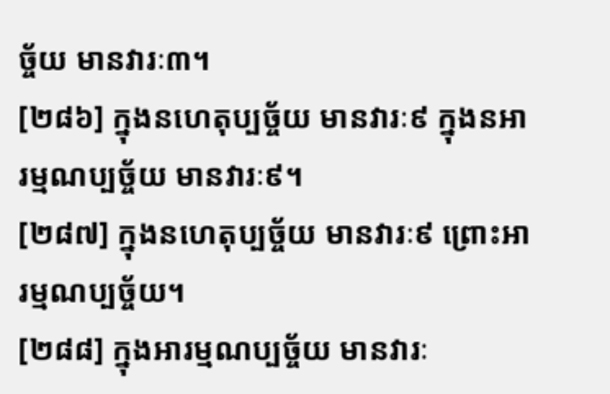ច្ច័យ មានវារៈ៣។
[២៨៦] ក្នុងនហេតុប្បច្ច័យ មានវារៈ៩ ក្នុងនអារម្មណប្បច្ច័យ មានវារៈ៩។
[២៨៧] ក្នុងនហេតុប្បច្ច័យ មានវារៈ៩ ព្រោះអារម្មណប្បច្ច័យ។
[២៨៨] ក្នុងអារម្មណប្បច្ច័យ មានវារៈ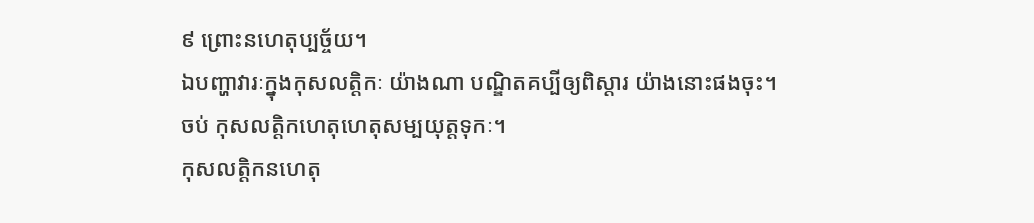៩ ព្រោះនហេតុប្បច្ច័យ។
ឯបញ្ហាវារៈក្នុងកុសលត្តិកៈ យ៉ាងណា បណ្ឌិតគប្បីឲ្យពិស្ដារ យ៉ាងនោះផងចុះ។
ចប់ កុសលត្តិកហេតុហេតុសម្បយុត្តទុកៈ។
កុសលត្តិកនហេតុ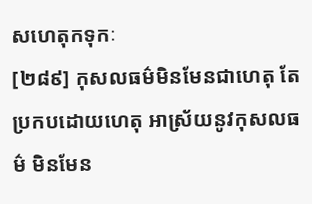សហេតុកទុកៈ
[២៨៩] កុសលធម៌មិនមែនជាហេតុ តែប្រកបដោយហេតុ អាស្រ័យនូវកុសលធម៌ មិនមែន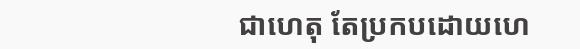ជាហេតុ តែប្រកបដោយហេ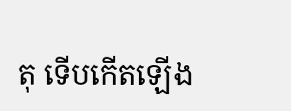តុ ទើបកើតឡើង